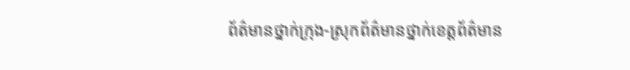ព័ត៌មានថ្នាក់ក្រុង-ស្រុកព័ត៌មានថ្នាក់ខេត្តព័ត៌មាន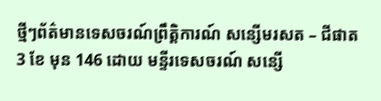ថ្មីៗព័ត៌មានទេសចរណ៍ព្រឹត្តិការណ៍ សន្សើមរសត – ជីផាត 3 ខែ មុន 146 ដោយ មន្ទីរទេសចរណ៍ សន្សើ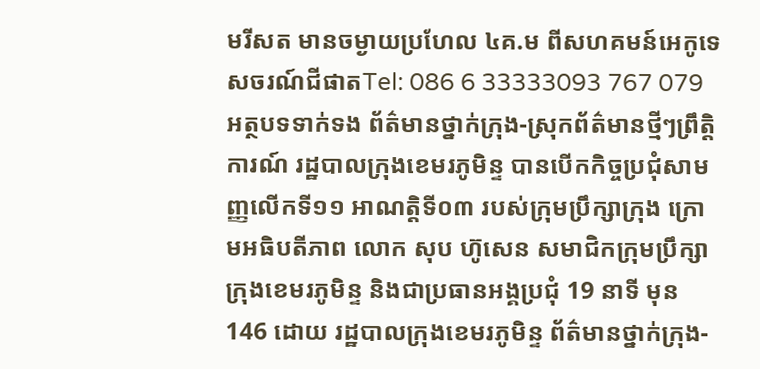មរីសត មានចម្ងាយប្រហែល ៤គ.ម ពីសហគមន៍អេកូទេសចរណ៍ជីផាតTel: 086 6 33333093 767 079 អត្ថបទទាក់ទង ព័ត៌មានថ្នាក់ក្រុង-ស្រុកព័ត៌មានថ្មីៗព្រឹត្តិការណ៍ រដ្ឋបាលក្រុងខេមរភូមិន្ទ បានបើកកិច្ចប្រជុំសាមញ្ញលើកទី១១ អាណត្តិទី០៣ របស់ក្រុមប្រឹក្សាក្រុង ក្រោមអធិបតីភាព លោក សុប ហ៊ូសេន សមាជិកក្រុមប្រឹក្សាក្រុងខេមរភូមិន្ទ និងជាប្រធានអង្គប្រជុំ 19 នាទី មុន 146 ដោយ រដ្ឋបាលក្រុងខេមរភូមិន្ទ ព័ត៌មានថ្នាក់ក្រុង-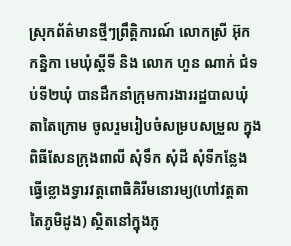ស្រុកព័ត៌មានថ្មីៗព្រឹត្តិការណ៍ លោកស្រី អ៊ុក កន្និកា មេឃុំស្ដីទី និង លោក ហួន ណាក់ ជំទប់ទី២ឃុំ បានដឹកនាំក្រុមការងាររដ្ឋបាលឃុំតាតៃក្រោម ចូលរួមរៀបចំសម្របសម្រួល ក្នុងពិធីសែនក្រុងពាលី សុំទឹក សុំដី សុំទីកន្លែង ធ្វើខ្លោងទ្វារវត្តពោធិគិរីមនោរម្យ(ហៅវត្តតាតៃភូមិដូង) ស្ថិតនៅក្នុងភូ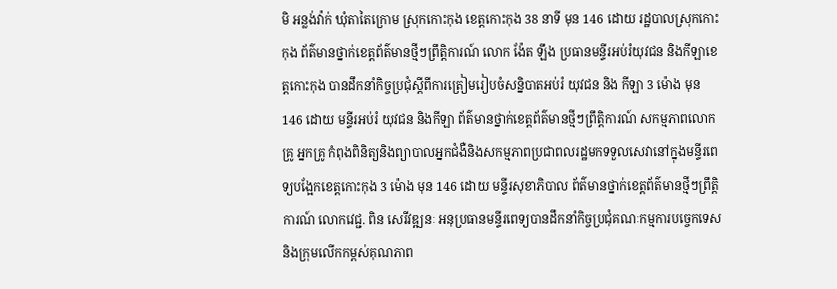មិ អន្លង់វ៉ាក់ ឃុំតាតៃក្រោម ស្រុកកោះកុង ខេត្តកោះកុង 38 នាទី មុន 146 ដោយ រដ្ឋបាលស្រុកកោះកុង ព័ត៌មានថ្នាក់ខេត្តព័ត៌មានថ្មីៗព្រឹត្តិការណ៍ លោក ង៉ែត ឡឹង ប្រធានមន្ទីរអប់រំយុវជន និងកីឡាខេត្តកោះកុង បានដឹកនាំកិច្ចប្រជុំស្ដីពីការត្រៀមរៀបចំសន្និបាតអប់រំ យុវជន និង កីឡា 3 ម៉ោង មុន 146 ដោយ មន្ទីរអប់រំ យុវជន និងកីឡា ព័ត៌មានថ្នាក់ខេត្តព័ត៌មានថ្មីៗព្រឹត្តិការណ៍ សកម្មភាពលោកគ្រូ អ្នកគ្រូ កំពុងពិនិត្យនិងព្យាបាលអ្នកជំងឺនិងសកម្មភាពប្រជាពលរដ្ឋមកទទួលសេវានៅក្នុងមន្ទីរពេទ្យបង្អែកខេត្តកោះកុង 3 ម៉ោង មុន 146 ដោយ មន្ទីរសុខាភិបាល ព័ត៌មានថ្នាក់ខេត្តព័ត៌មានថ្មីៗព្រឹត្តិការណ៍ លោកវេជ្ជ. ពិន សេរីវឌ្ឍនៈ អនុប្រធានមន្ទីរពេទ្យបានដឹកនាំកិច្ចប្រជុំគណៈកម្មការបច្ចេកទេសនិងក្រុមលើកកម្ពស់គុណភាព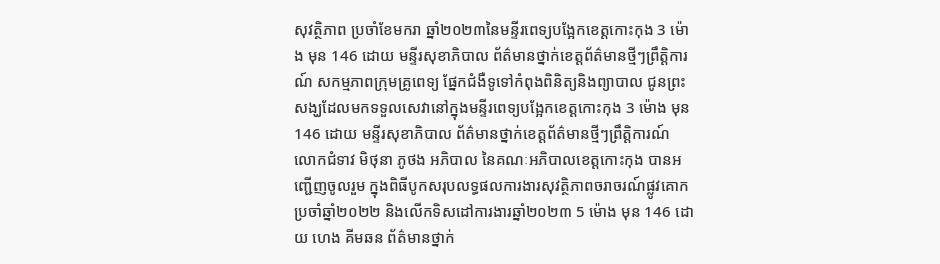សុវត្ថិភាព ប្រចាំខែមករា ឆ្នាំ២០២៣នៃមន្ទីរពេទ្យបង្អែកខេត្តកោះកុង 3 ម៉ោង មុន 146 ដោយ មន្ទីរសុខាភិបាល ព័ត៌មានថ្នាក់ខេត្តព័ត៌មានថ្មីៗព្រឹត្តិការណ៍ សកម្មភាពក្រុមគ្រូពេទ្យ ផ្នែកជំងឺទូទៅកំពុងពិនិត្យនិងព្យាបាល ជូនព្រះសង្ឃដែលមកទទួលសេវានៅក្នុងមន្ទីរពេទ្យបង្អែកខេត្តកោះកុង 3 ម៉ោង មុន 146 ដោយ មន្ទីរសុខាភិបាល ព័ត៌មានថ្នាក់ខេត្តព័ត៌មានថ្មីៗព្រឹត្តិការណ៍ លោកជំទាវ មិថុនា ភូថង អភិបាល នៃគណៈអភិបាលខេត្តកោះកុង បានអញ្ជើញចូលរួម ក្នុងពិធីបូកសរុបលទ្ធផលការងារសុវត្ថិភាពចរាចរណ៍ផ្លូវគោក ប្រចាំឆ្នាំ២០២២ និងលើកទិសដៅការងារឆ្នាំ២០២៣ 5 ម៉ោង មុន 146 ដោយ ហេង គីមឆន ព័ត៌មានថ្នាក់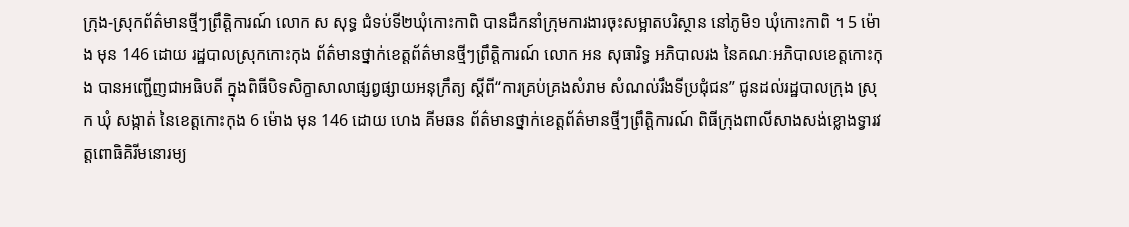ក្រុង-ស្រុកព័ត៌មានថ្មីៗព្រឹត្តិការណ៍ លោក ស សុទ្ធ ជំទប់ទី២ឃុំកោះកាពិ បានដឹកនាំក្រុមការងារចុះសម្អាតបរិស្ថាន នៅភូមិ១ ឃុំកោះកាពិ ។ 5 ម៉ោង មុន 146 ដោយ រដ្ឋបាលស្រុកកោះកុង ព័ត៌មានថ្នាក់ខេត្តព័ត៌មានថ្មីៗព្រឹត្តិការណ៍ លោក អន សុធារិទ្ធ អភិបាលរង នៃគណៈអភិបាលខេត្តកោះកុង បានអញ្ជើញជាអធិបតី ក្នុងពិធីបិទសិក្ខាសាលាផ្សព្វផ្សាយអនុក្រឹត្យ ស្តីពី“ការគ្រប់គ្រងសំរាម សំណល់រឹងទីប្រជុំជន” ជូនដល់រដ្ឋបាលក្រុង ស្រុក ឃុំ សង្កាត់ នៃខេត្តកោះកុង 6 ម៉ោង មុន 146 ដោយ ហេង គីមឆន ព័ត៌មានថ្នាក់ខេត្តព័ត៌មានថ្មីៗព្រឹត្តិការណ៍ ពិធីក្រុងពាលីសាងសង់ខ្លោងទ្វារវត្តពោធិគិរីមនោរម្យ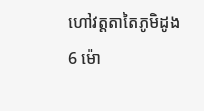ហៅវត្តតាតៃភូមិដូង 6 ម៉ោ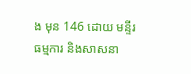ង មុន 146 ដោយ មន្ទីរធម្មការ និងសាសនា